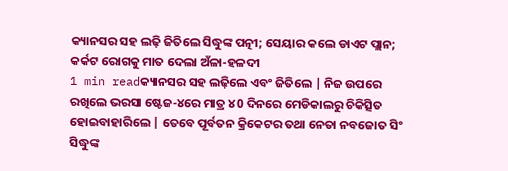କ୍ୟାନସର ସହ ଲଢ଼ି ଜିତିଲେ ସିଦ୍ଧୁଙ୍କ ପତ୍ନୀ; ସେୟାର କଲେ ଡାଏଟ ପ୍ଲାନ; କର୍କଟ ରୋଗକୁ ମାତ ଦେଲା ଅଁଳା-ହଳଦୀ
1 min readକ୍ୟାନସର ସହ ଲଢ଼ିଲେ ଏବଂ ଜିତିଲେ | ନିଜ ଉପରେ ରଖିଲେ ଭରସା ଷ୍ଟେଜ-୪ରେ ମାତ୍ର ୪0 ଦିନରେ ମେଡିକାଲରୁ ଚିକିତ୍ସିତ ହୋଇବାହାରିଲେ | ତେବେ ପୂର୍ବତନ କ୍ରିକେଟର ତଥା ନେତା ନବଜୋତ ସିଂ ସିଦ୍ଧୁଙ୍କ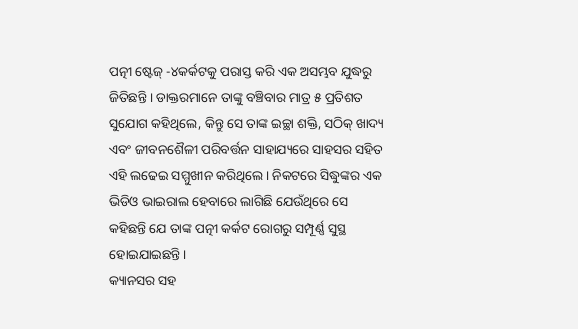ପତ୍ନୀ ଷ୍ଟେଜ୍ -୪କର୍କଟକୁ ପରାସ୍ତ କରି ଏକ ଅସମ୍ଭବ ଯୁଦ୍ଧରୁ ଜିତିଛନ୍ତି । ଡାକ୍ତରମାନେ ତାଙ୍କୁ ବଞ୍ଚିବାର ମାତ୍ର ୫ ପ୍ରତିଶତ ସୁଯୋଗ କହିଥିଲେ, କିନ୍ତୁ ସେ ତାଙ୍କ ଇଚ୍ଛା ଶକ୍ତି, ସଠିକ୍ ଖାଦ୍ୟ ଏବଂ ଜୀବନଶୈଳୀ ପରିବର୍ତ୍ତନ ସାହାଯ୍ୟରେ ସାହସର ସହିତ ଏହି ଲଢେଇ ସମ୍ମୁଖୀନ କରିଥିଲେ । ନିକଟରେ ସିଦ୍ଧୁଙ୍କର ଏକ ଭିଡିଓ ଭାଇରାଲ ହେବାରେ ଲାଗିଛି ଯେଉଁଥିରେ ସେ କହିଛନ୍ତି ଯେ ତାଙ୍କ ପତ୍ନୀ କର୍କଟ ରୋଗରୁ ସମ୍ପୂର୍ଣ୍ଣ ସୁସ୍ଥ ହୋଇଯାଇଛନ୍ତି।
କ୍ୟାନସର ସହ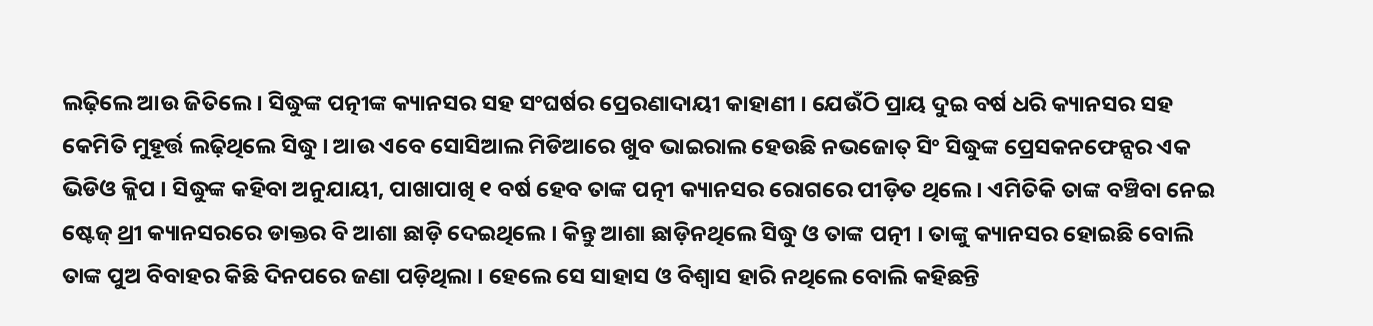ଲଢ଼ିଲେ ଆଉ ଜିତିଲେ । ସିଦ୍ଧୁଙ୍କ ପତ୍ନୀଙ୍କ କ୍ୟାନସର ସହ ସଂଘର୍ଷର ପ୍ରେରଣାଦାୟୀ କାହାଣୀ । ଯେଉଁଠି ପ୍ରାୟ ଦୁଇ ବର୍ଷ ଧରି କ୍ୟାନସର ସହ କେମିତି ମୁହୂର୍ତ୍ତ ଲଢ଼ିଥିଲେ ସିଦ୍ଧୁ । ଆଉ ଏବେ ସୋସିଆଲ ମିଡିଆରେ ଖୁବ ଭାଇରାଲ ହେଉଛି ନଭଜୋତ୍ ସିଂ ସିଦ୍ଧୁଙ୍କ ପ୍ରେସକନଫେନ୍ସର ଏକ ଭିଡିଓ କ୍ଲିପ । ସିଦ୍ଧୁଙ୍କ କହିବା ଅନୁଯାୟୀ, ପାଖାପାଖି ୧ ବର୍ଷ ହେବ ତାଙ୍କ ପତ୍ନୀ କ୍ୟାନସର ରୋଗରେ ପୀଡ଼ିତ ଥିଲେ । ଏମିତିକି ତାଙ୍କ ବଞ୍ଚିବା ନେଇ ଷ୍ଟେଜ୍ ଥ୍ରୀ କ୍ୟାନସରରେ ଡାକ୍ତର ବି ଆଶା ଛାଡ଼ି ଦେଇଥିଲେ । କିନ୍ତୁ ଆଶା ଛାଡ଼ିନଥିଲେ ସିଦ୍ଧୁ ଓ ତାଙ୍କ ପତ୍ନୀ । ତାଙ୍କୁ କ୍ୟାନସର ହୋଇଛି ବୋଲି ତାଙ୍କ ପୁଅ ବିବାହର କିଛି ଦିନପରେ ଜଣା ପଡ଼ିଥିଲା । ହେଲେ ସେ ସାହାସ ଓ ବିଶ୍ବାସ ହାରି ନଥିଲେ ବୋଲି କହିଛନ୍ତି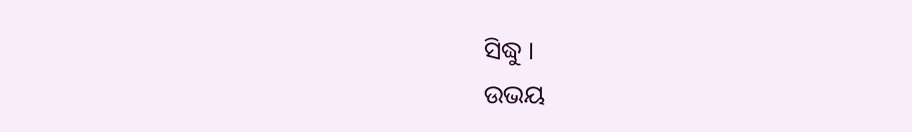ସିଦ୍ଧୁ ।
ଉଭୟ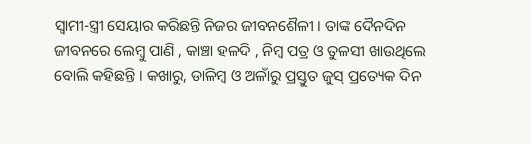ସ୍ବାମୀ-ସ୍ତ୍ରୀ ସେୟାର କରିଛନ୍ତି ନିଜର ଜୀବନଶୈଳୀ । ତାଙ୍କ ଦୈନଦିନ ଜୀବନରେ ଲେମ୍ବୁ ପାଣି , କାଞ୍ଚା ହଳଦି , ନିମ୍ବ ପତ୍ର ଓ ତୁଳସୀ ଖାଉଥିଲେ ବୋଲି କହିଛନ୍ତି । କଖାରୁ, ଡାଳିମ୍ବ ଓ ଅଳାଁରୁ ପ୍ରସ୍ତୁତ ଜୁସ୍ ପ୍ରତ୍ୟେକ ଦିନ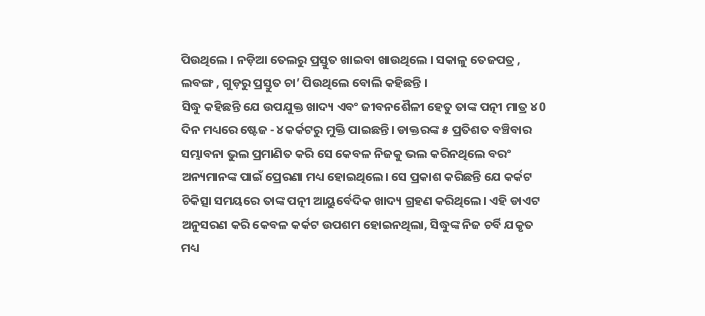ପିଉଥିଲେ । ନଡ଼ିଆ ତେଲରୁ ପ୍ରସ୍ତୁତ ଖାଇବା ଖାଉଥିଲେ । ସକାଳୁ ତେଜପତ୍ର , ଲବଙ୍ଗ , ଗୁଡ଼ରୁ ପ୍ରସ୍ତୁତ ଚା’ ପିଉଥିଲେ ବୋଲି କହିଛନ୍ତି ।
ସିଦ୍ଧୁ କହିଛନ୍ତି ଯେ ଉପଯୁକ୍ତ ଖାଦ୍ୟ ଏବଂ ଜୀବନଶୈଳୀ ହେତୁ ତାଙ୍କ ପତ୍ନୀ ମାତ୍ର ୪0 ଦିନ ମଧ୍ୟରେ ଷ୍ଟେଜ -୪ କର୍କଟରୁ ମୁକ୍ତି ପାଇଛନ୍ତି। ଡାକ୍ତରଙ୍କ ୫ ପ୍ରତିଶତ ବଞ୍ଚିବାର ସମ୍ଭାବନା ଭୁଲ ପ୍ରମାଣିତ କରି ସେ କେବଳ ନିଜକୁ ଭଲ କରିନଥିଲେ ବରଂ ଅନ୍ୟମାନଙ୍କ ପାଇଁ ପ୍ରେରଣା ମଧ୍ୟ ହୋଇଥିଲେ। ସେ ପ୍ରକାଶ କରିଛନ୍ତି ଯେ କର୍କଟ ଚିକିତ୍ସା ସମୟରେ ତାଙ୍କ ପତ୍ନୀ ଆୟୁର୍ବେଦିକ ଖାଦ୍ୟ ଗ୍ରହଣ କରିଥିଲେ। ଏହି ଡାଏଟ ଅନୁସରଣ କରି କେବଳ କର୍କଟ ଉପଶମ ହୋଇନଥିଲା, ସିଦ୍ଧୁଙ୍କ ନିଜ ଚର୍ବି ଯକୃତ ମଧ୍ୟ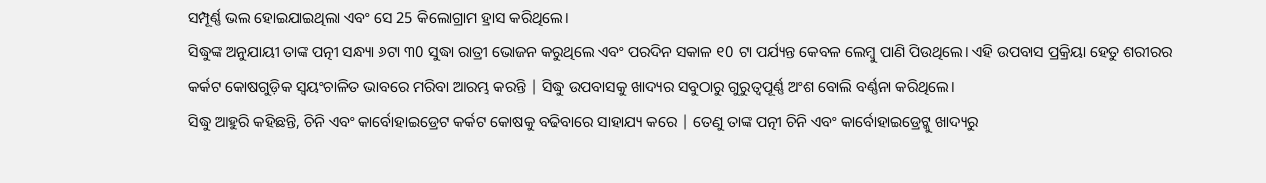ସମ୍ପୂର୍ଣ୍ଣ ଭଲ ହୋଇଯାଇଥିଲା ଏବଂ ସେ 25 କିଲୋଗ୍ରାମ ହ୍ରାସ କରିଥିଲେ।
ସିଦ୍ଧୁଙ୍କ ଅନୁଯାୟୀ ତାଙ୍କ ପତ୍ନୀ ସନ୍ଧ୍ୟା ୬ଟା ୩0 ସୁଦ୍ଧା ରାତ୍ରୀ ଭୋଜନ କରୁଥିଲେ ଏବଂ ପରଦିନ ସକାଳ ୧0 ଟା ପର୍ଯ୍ୟନ୍ତ କେବଳ ଲେମ୍ବୁ ପାଣି ପିଉଥିଲେ। ଏହି ଉପବାସ ପ୍ରକ୍ରିୟା ହେତୁ ଶରୀରର କର୍କଟ କୋଷଗୁଡ଼ିକ ସ୍ୱୟଂଚାଳିତ ଭାବରେ ମରିବା ଆରମ୍ଭ କରନ୍ତି | ସିଦ୍ଧୁ ଉପବାସକୁ ଖାଦ୍ୟର ସବୁଠାରୁ ଗୁରୁତ୍ୱପୂର୍ଣ୍ଣ ଅଂଶ ବୋଲି ବର୍ଣ୍ଣନା କରିଥିଲେ।
ସିଦ୍ଧୁ ଆହୁରି କହିଛନ୍ତି, ଚିନି ଏବଂ କାର୍ବୋହାଇଡ୍ରେଟ କର୍କଟ କୋଷକୁ ବଢିବାରେ ସାହାଯ୍ୟ କରେ | ତେଣୁ ତାଙ୍କ ପତ୍ନୀ ଚିନି ଏବଂ କାର୍ବୋହାଇଡ୍ରେଟ୍କୁ ଖାଦ୍ୟରୁ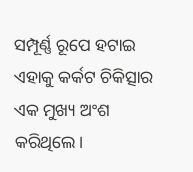ସମ୍ପୂର୍ଣ୍ଣ ରୂପେ ହଟାଇ ଏହାକୁ କର୍କଟ ଚିକିତ୍ସାର ଏକ ମୁଖ୍ୟ ଅଂଶ କରିଥିଲେ।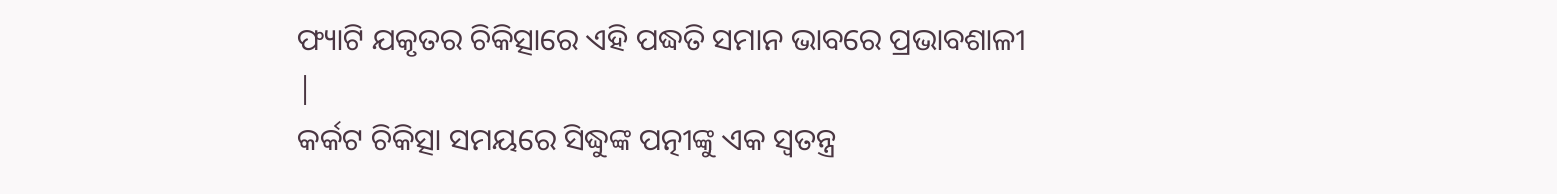ଫ୍ୟାଟି ଯକୃତର ଚିକିତ୍ସାରେ ଏହି ପଦ୍ଧତି ସମାନ ଭାବରେ ପ୍ରଭାବଶାଳୀ |
କର୍କଟ ଚିକିତ୍ସା ସମୟରେ ସିଦ୍ଧୁଙ୍କ ପତ୍ନୀଙ୍କୁ ଏକ ସ୍ୱତନ୍ତ୍ର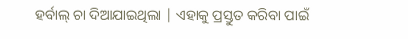ହର୍ବାଲ୍ ଚା ଦିଆଯାଇଥିଲା | ଏହାକୁ ପ୍ରସ୍ତୁତ କରିବା ପାଇଁ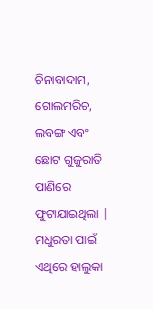ଚିନାବାଦାମ, ଗୋଲମରିଚ, ଲବଙ୍ଗ ଏବଂ ଛୋଟ ଗୁଜୁରାତି ପାଣିରେ ଫୁଟାଯାଇଥିଲା | ମଧୁରତା ପାଇଁ ଏଥିରେ ହାଲୁକା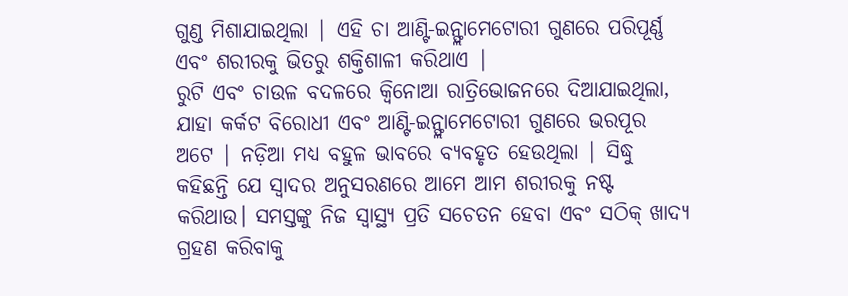ଗୁଣ୍ଡ ମିଶାଯାଇଥିଲା | ଏହି ଚା ଆଣ୍ଟି-ଇନ୍ଫ୍ଲାମେଟୋରୀ ଗୁଣରେ ପରିପୂର୍ଣ୍ଣ ଏବଂ ଶରୀରକୁ ଭିତରୁ ଶକ୍ତିଶାଳୀ କରିଥାଏ |
ରୁଟି ଏବଂ ଚାଉଳ ବଦଳରେ କ୍ୱିନୋଆ ରାତ୍ରିଭୋଜନରେ ଦିଆଯାଇଥିଲା, ଯାହା କର୍କଟ ବିରୋଧୀ ଏବଂ ଆଣ୍ଟି-ଇନ୍ଫ୍ଲାମେଟୋରୀ ଗୁଣରେ ଭରପୂର ଅଟେ | ନଡ଼ିଆ ମଧ୍ୟ ବହୁଳ ଭାବରେ ବ୍ୟବହୃତ ହେଉଥିଲା | ସିଦ୍ଧୁ କହିଛନ୍ତି ଯେ ସ୍ୱାଦର ଅନୁସରଣରେ ଆମେ ଆମ ଶରୀରକୁ ନଷ୍ଟ କରିଥାଉ। ସମସ୍ତଙ୍କୁ ନିଜ ସ୍ୱାସ୍ଥ୍ୟ ପ୍ରତି ସଚେତନ ହେବା ଏବଂ ସଠିକ୍ ଖାଦ୍ୟ ଗ୍ରହଣ କରିବାକୁ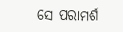ସେ ପରାମର୍ଶ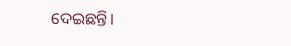ଦେଇଛନ୍ତି।